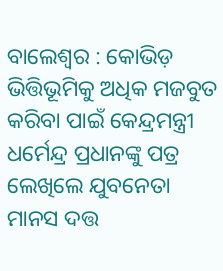ବାଲେଶ୍ୱର : କୋଭିଡ଼ ଭିତ୍ତିଭୂମିକୁ ଅଧିକ ମଜବୁତ କରିବା ପାଇଁ କେନ୍ଦ୍ରମନ୍ତ୍ରୀ ଧର୍ମେନ୍ଦ୍ର ପ୍ରଧାନଙ୍କୁ ପତ୍ର ଲେଖିଲେ ଯୁବନେତା ମାନସ ଦତ୍ତ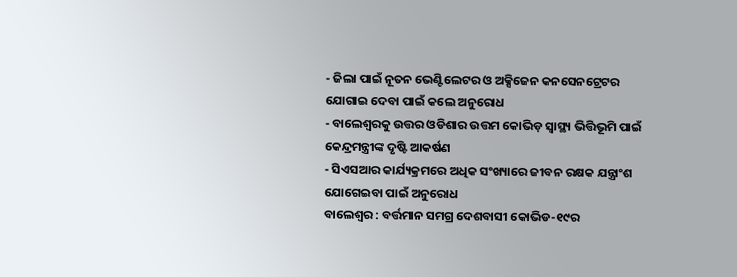- ଜିଲା ପାଇଁ ନୂତନ ଭେଣ୍ଟିଲେଟର ଓ ଅକ୍ସିଜେନ କନସେନଟ୍ରେଟର ଯୋଗାଇ ଦେବା ପାଇଁ କଲେ ଅନୁରୋଧ
- ବାଲେଶ୍ୱରକୁ ଉତ୍ତର ଓଡିଶାର ଉତ୍ତମ କୋଭିଡ଼ ସ୍ୱାସ୍ଥ୍ୟ ଭିତ୍ତିଭୂମି ପାଇଁ କେନ୍ଦ୍ରମନ୍ତ୍ରୀଙ୍କ ଦୃଷ୍ଟି ଆକର୍ଷଣ
- ସିଏସଆର କାର୍ଯ୍ୟକ୍ରମରେ ଅଧିକ ସଂଖ୍ୟାରେ ଜୀବନ ରକ୍ଷକ ଯନ୍ତ୍ରାଂଶ ଯୋଗେଇବା ପାଇଁ ଅନୁରୋଧ
ବାଲେଶ୍ୱର : ବର୍ତ୍ତମାନ ସମଗ୍ର ଦେଶବାସୀ କୋଭିଡ-୧୯ର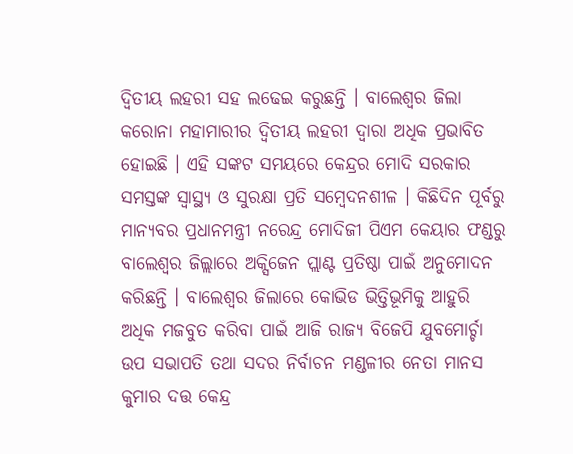ଦ୍ୱିତୀୟ ଲହରୀ ସହ ଲଢେଇ କରୁଛନ୍ତି । ବାଲେଶ୍ୱର ଜିଲା କରୋନା ମହାମାରୀର ଦ୍ୱିତୀୟ ଲହରୀ ଦ୍ୱାରା ଅଧିକ ପ୍ରଭାବିତ ହୋଇଛି । ଏହି ସଙ୍କଟ ସମୟରେ କେନ୍ଦ୍ରର ମୋଦି ସରକାର ସମସ୍ତଙ୍କ ସ୍ୱାସ୍ଥ୍ୟ ଓ ସୁରକ୍ଷା ପ୍ରତି ସମ୍ବେଦନଶୀଳ । କିଛିଦିନ ପୂର୍ବରୁ ମାନ୍ୟବର ପ୍ରଧାନମନ୍ତ୍ରୀ ନରେନ୍ଦ୍ର ମୋଦିଜୀ ପିଏମ କେୟାର ଫଣ୍ଡରୁ ବାଲେଶ୍ୱର ଜିଲ୍ଲାରେ ଅକ୍ସିଜେନ ପ୍ଲାଣ୍ଟ ପ୍ରତିଷ୍ଠା ପାଇଁ ଅନୁମୋଦନ କରିଛନ୍ତି । ବାଲେଶ୍ୱର ଜିଲାରେ କୋଭିଡ ଭିତ୍ତିଭୂମିକୁ ଆହୁରି ଅଧିକ ମଜବୁତ କରିବା ପାଇଁ ଆଜି ରାଜ୍ୟ ବିଜେପି ଯୁବମୋର୍ଚ୍ଚା ଉପ ସଭାପତି ତଥା ସଦର ନିର୍ବାଚନ ମଣ୍ଡଳୀର ନେତା ମାନସ କୁମାର ଦତ୍ତ କେନ୍ଦ୍ର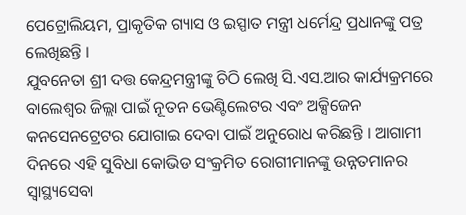ପେଟ୍ରୋଲିୟମ, ପ୍ରାକୃତିକ ଗ୍ୟାସ ଓ ଇସ୍ପାତ ମନ୍ତ୍ରୀ ଧର୍ମେନ୍ଦ୍ର ପ୍ରଧାନଙ୍କୁ ପତ୍ର ଲେଖିଛନ୍ତି ।
ଯୁବନେତା ଶ୍ରୀ ଦତ୍ତ କେନ୍ଦ୍ରମନ୍ତ୍ରୀଙ୍କୁ ଚିଠି ଲେଖି ସି.ଏସ.ଆର କାର୍ଯ୍ୟକ୍ରମରେ ବାଲେଶ୍ୱର ଜିଲ୍ଲା ପାଇଁ ନୂତନ ଭେଣ୍ଟିଲେଟର ଏବଂ ଅକ୍ସିଜେନ କନସେନଟ୍ରେଟର ଯୋଗାଇ ଦେବା ପାଇଁ ଅନୁରୋଧ କରିଛନ୍ତି । ଆଗାମୀ ଦିନରେ ଏହି ସୁବିଧା କୋଭିଡ ସଂକ୍ରମିତ ରୋଗୀମାନଙ୍କୁ ଉନ୍ନତମାନର ସ୍ୱାସ୍ଥ୍ୟସେବା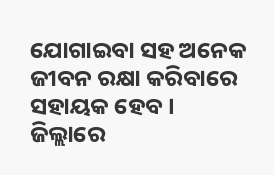ଯୋଗାଇବା ସହ ଅନେକ ଜୀବନ ରକ୍ଷା କରିବାରେ ସହାୟକ ହେବ । ଜିଲ୍ଲାରେ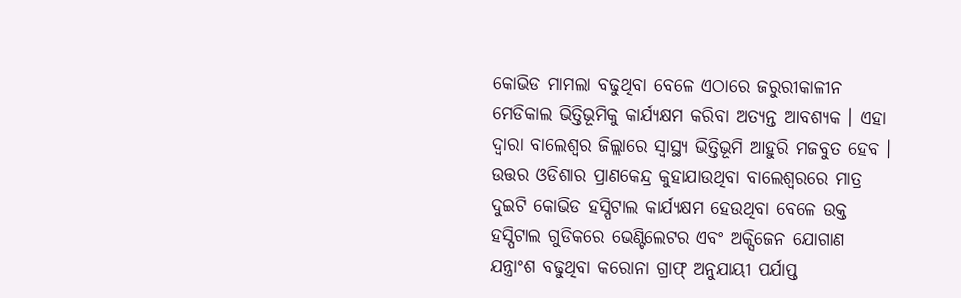କୋଭିଡ ମାମଲା ବଢୁଥିବା ବେଳେ ଏଠାରେ ଜରୁରୀକାଳୀନ ମେଡିକାଲ ଭିତ୍ତିଭୂମିକୁ କାର୍ଯ୍ୟକ୍ଷମ କରିବା ଅତ୍ୟନ୍ତ ଆବଶ୍ୟକ । ଏହା ଦ୍ୱାରା ବାଲେଶ୍ୱର ଜିଲ୍ଲାରେ ସ୍ୱାସ୍ଥ୍ୟ ଭିତ୍ତିଭୂମି ଆହୁରି ମଜବୁତ ହେବ । ଉତ୍ତର ଓଡିଶାର ପ୍ରାଣକେନ୍ଦ୍ର କୁହାଯାଉଥିବା ବାଲେଶ୍ୱରରେ ମାତ୍ର ଦୁଇଟି କୋଭିଡ ହସ୍ପିଟାଲ କାର୍ଯ୍ୟକ୍ଷମ ହେଉଥିବା ବେଳେ ଉକ୍ତ ହସ୍ପିଟାଲ ଗୁଡିକରେ ଭେଣ୍ଟିଲେଟର ଏବଂ ଅକ୍ସିଜେନ ଯୋଗାଣ ଯନ୍ତ୍ରାଂଶ ବଢୁଥିବା କରୋନା ଗ୍ରାଫ୍ ଅନୁଯାୟୀ ପର୍ଯାପ୍ତ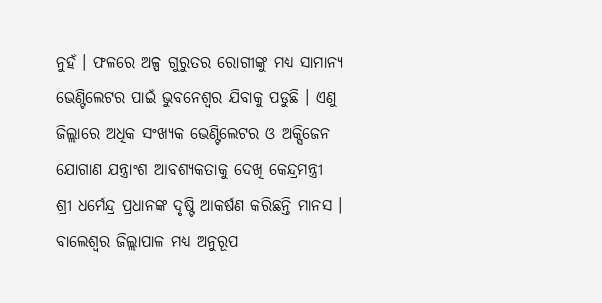ନୁହଁ । ଫଳରେ ଅଳ୍ପ ଗୁରୁତର ରୋଗୀଙ୍କୁ ମଧ୍ୟ ସାମାନ୍ୟ ଭେଣ୍ଟିଲେଟର ପାଇଁ ଭୁବନେଶ୍ୱର ଯିବାକୁ ପଡୁଛି । ଏଣୁ ଜିଲ୍ଲାରେ ଅଧିକ ସଂଖ୍ୟକ ଭେଣ୍ଟିଲେଟର ଓ ଅକ୍ସିଜେନ ଯୋଗାଣ ଯନ୍ତ୍ରାଂଶ ଆବଶ୍ୟକତାକୁ ଦେଖି କେନ୍ଦ୍ରମନ୍ତ୍ରୀ ଶ୍ରୀ ଧର୍ମେନ୍ଦ୍ର ପ୍ରଧାନଙ୍କ ଦୃଷ୍ଟି ଆକର୍ଷଣ କରିଛନ୍ତି ମାନସ । ବାଲେଶ୍ୱର ଜିଲ୍ଲାପାଳ ମଧ୍ୟ ଅନୁରୂପ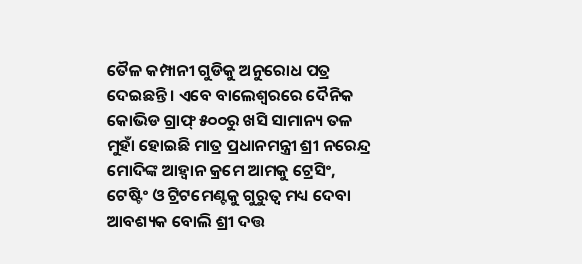ତୈଳ କମ୍ପାନୀ ଗୁଡିକୁ ଅନୁରୋଧ ପତ୍ର ଦେଇଛନ୍ତି । ଏବେ ବାଲେଶ୍ୱରରେ ଦୈନିକ କୋଭିଡ ଗ୍ରାଫ୍ ୫୦୦ରୁ ଖସି ସାମାନ୍ୟ ତଳ ମୁହାଁ ହୋଇଛି ମାତ୍ର ପ୍ରଧାନମନ୍ତ୍ରୀ ଶ୍ରୀ ନରେନ୍ଦ୍ର ମୋଦିଙ୍କ ଆହ୍ୱାନ କ୍ରମେ ଆମକୁ ଟ୍ରେସିଂ, ଟେଷ୍ଟିଂ ଓ ଟ୍ରିଟମେଣ୍ଟକୁ ଗୁରୁତ୍ୱ ମଧ୍ୟ ଦେବା ଆବଶ୍ୟକ ବୋଲି ଶ୍ରୀ ଦତ୍ତ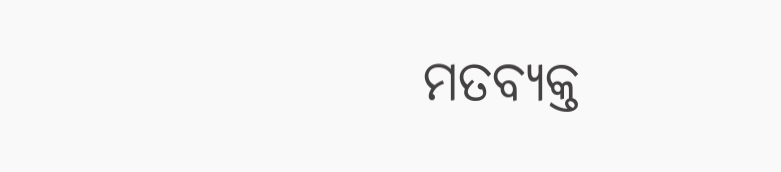ମତବ୍ୟକ୍ତ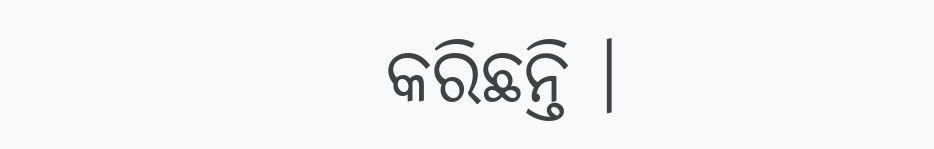କରିଛନ୍ତି ।